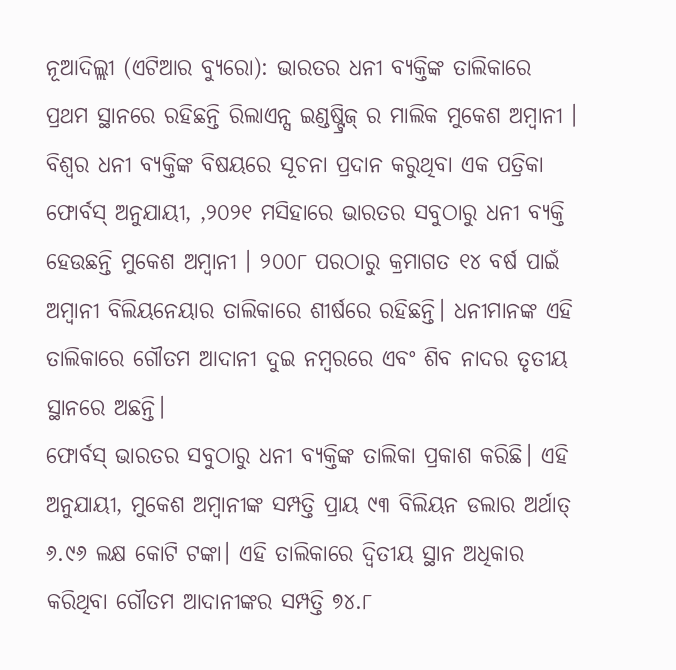ନୂଆଦିଲ୍ଲୀ (ଏଟିଆର ବ୍ୟୁରୋ): ଭାରତର ଧନୀ ବ୍ୟକ୍ତିଙ୍କ ତାଲିକାରେ ପ୍ରଥମ ସ୍ଥାନରେ ରହିଛନ୍ତି ରିଲାଏନ୍ସ ଇଣ୍ଡଷ୍ଟ୍ରିଜ୍ ର ମାଲିକ ମୁକେଶ ଅମ୍ବାନୀ । ବିଶ୍ୱର ଧନୀ ବ୍ୟକ୍ତିଙ୍କ ବିଷୟରେ ସୂଚନା ପ୍ରଦାନ କରୁଥିବା ଏକ ପତ୍ରିକା ଫୋର୍ବସ୍ ଅନୁଯାୟୀ, ,୨୦୨୧ ମସିହାରେ ଭାରତର ସବୁଠାରୁ ଧନୀ ବ୍ୟକ୍ତି ହେଉଛନ୍ତି ମୁକେଶ ଅମ୍ବାନୀ । ୨୦୦୮ ପରଠାରୁ କ୍ରମାଗତ ୧୪ ବର୍ଷ ପାଇଁ ଅମ୍ବାନୀ ବିଲିୟନେୟାର ତାଲିକାରେ ଶୀର୍ଷରେ ରହିଛନ୍ତି। ଧନୀମାନଙ୍କ ଏହି ତାଲିକାରେ ଗୌତମ ଆଦାନୀ ଦୁଇ ନମ୍ବରରେ ଏବଂ ଶିବ ନାଦର ତୃତୀୟ ସ୍ଥାନରେ ଅଛନ୍ତି।
ଫୋର୍ବସ୍ ଭାରତର ସବୁଠାରୁ ଧନୀ ବ୍ୟକ୍ତିଙ୍କ ତାଲିକା ପ୍ରକାଶ କରିଛି। ଏହି ଅନୁଯାୟୀ, ମୁକେଶ ଅମ୍ବାନୀଙ୍କ ସମ୍ପତ୍ତି ପ୍ରାୟ ୯୩ ବିଲିୟନ ଡଲାର ଅର୍ଥାତ୍ ୬.୯୬ ଲକ୍ଷ କୋଟି ଟଙ୍କା। ଏହି ତାଲିକାରେ ଦ୍ୱିତୀୟ ସ୍ଥାନ ଅଧିକାର କରିଥିବା ଗୌତମ ଆଦାନୀଙ୍କର ସମ୍ପତ୍ତି ୭୪.୮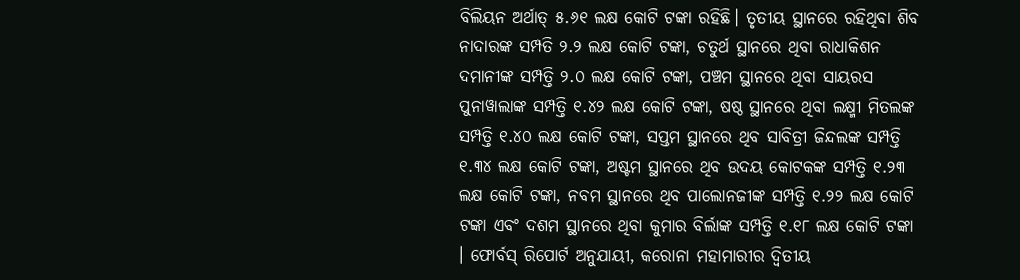ବିଲିୟନ ଅର୍ଥାତ୍ ୫.୬୧ ଲକ୍ଷ କୋଟି ଟଙ୍କା ରହିଛି। ତୃତୀୟ ସ୍ଥାନରେ ରହିଥିବା ଶିବ ନାଦାରଙ୍କ ସମ୍ପତି ୨.୨ ଲକ୍ଷ କୋଟି ଟଙ୍କା, ଚତୁର୍ଥ ସ୍ଥାନରେ ଥିବା ରାଧାକିଶନ ଦମାନୀଙ୍କ ସମ୍ପତ୍ତି ୨.୦ ଲକ୍ଷ କୋଟି ଟଙ୍କା, ପଞ୍ଚମ ସ୍ଥାନରେ ଥିବା ସାୟରସ ପୁନାୱାଲାଙ୍କ ସମ୍ପତ୍ତି ୧.୪୨ ଲକ୍ଷ କୋଟି ଟଙ୍କା, ଷଷ୍ଠ ସ୍ଥାନରେ ଥିବା ଲକ୍ଷ୍ମୀ ମିତଲଙ୍କ ସମ୍ପତ୍ତି ୧.୪୦ ଲକ୍ଷ କୋଟି ଟଙ୍କା, ସପ୍ତମ ସ୍ଥାନରେ ଥିବ ସାବିତ୍ରୀ ଜିନ୍ଦଲଙ୍କ ସମ୍ପତ୍ତି ୧.୩୪ ଲକ୍ଷ କୋଟି ଟଙ୍କା, ଅଷ୍ଟମ ସ୍ଥାନରେ ଥିବ ଉଦୟ କୋଟକଙ୍କ ସମ୍ପତ୍ତି ୧.୨୩ ଲକ୍ଷ କୋଟି ଟଙ୍କା, ନବମ ସ୍ଥାନରେ ଥିବ ପାଲୋନଜୀଙ୍କ ସମ୍ପତ୍ତି ୧.୨୨ ଲକ୍ଷ କୋଟି ଟଙ୍କା ଏବଂ ଦଶମ ସ୍ଥାନରେ ଥିବା କୁମାର ବିର୍ଲାଙ୍କ ସମ୍ପତ୍ତି ୧.୧୮ ଲକ୍ଷ କୋଟି ଟଙ୍କା । ଫୋର୍ବସ୍ ରିପୋର୍ଟ ଅନୁଯାୟୀ, କରୋନା ମହାମାରୀର ଦ୍ୱିତୀୟ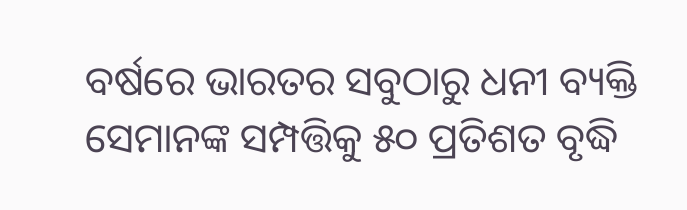ବର୍ଷରେ ଭାରତର ସବୁଠାରୁ ଧନୀ ବ୍ୟକ୍ତି ସେମାନଙ୍କ ସମ୍ପତ୍ତିକୁ ୫୦ ପ୍ରତିଶତ ବୃଦ୍ଧି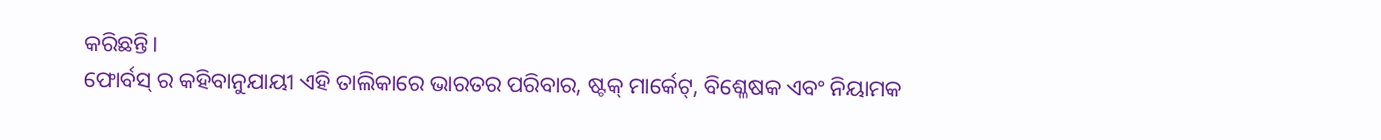କରିଛନ୍ତି।
ଫୋର୍ବସ୍ ର କହିବାନୁଯାୟୀ ଏହି ତାଲିକାରେ ଭାରତର ପରିବାର, ଷ୍ଟକ୍ ମାର୍କେଟ୍, ବିଶ୍ଳେଷକ ଏବଂ ନିୟାମକ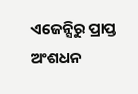ଏଜେନ୍ସିରୁ ପ୍ରାପ୍ତ ଅଂଶଧନ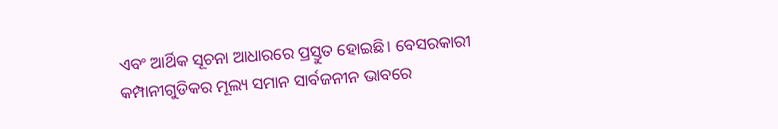ଏବଂ ଆର୍ଥିକ ସୂଚନା ଆଧାରରେ ପ୍ରସ୍ତୁତ ହୋଇଛି। ବେସରକାରୀ କମ୍ପାନୀଗୁଡିକର ମୂଲ୍ୟ ସମାନ ସାର୍ବଜନୀନ ଭାବରେ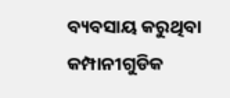ବ୍ୟବସାୟ କରୁଥିବା କମ୍ପାନୀଗୁଡିକ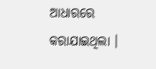ଆଧାରରେ କରାଯାଇଥିଲା ।